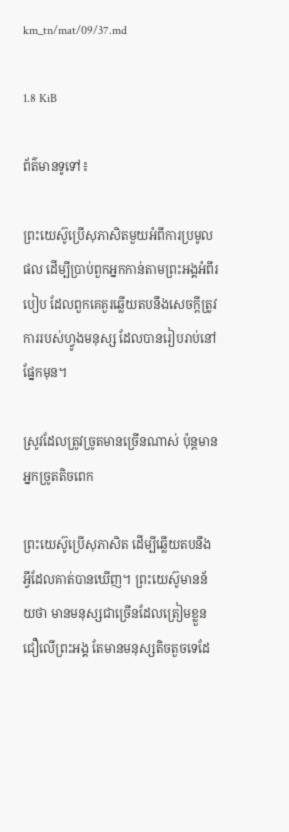km_tn/mat/09/37.md

1.8 KiB

ព័ត៌មានទូទៅ៖

ព្រះយេស៊ូប្រើសុភាសិតមួយអំពីការប្រមូលផល ដើម្បីប្រាប់ពួកអ្នកកាន់តាមព្រះអង្គអំពីរបៀប ដែលពួកគេគួរឆ្លើយតបនឹងសេចក្ដីត្រូវការរបស់ហ្វូងមនុស្ស ដែលបានរៀបរាប់នៅផ្នែកមុន។

ស្រូវដែលត្រូវច្រូតមានច្រើនណាស់ ប៉ុន្តមានអ្នកច្រូតតិចពេក

ព្រះយេស៊ូប្រើសុភាសិត ដើម្បីឆ្លើយតបនឹងអ្វីដែលគាត់បានឃើញ។ ព្រះយេស៊ូមានន័យថា មានមនុស្សជាច្រើនដែលត្រៀមខ្លួនជឿលើព្រះអង្គ តែមានមនុស្សតិចតួចទេដែ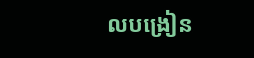លបង្រៀន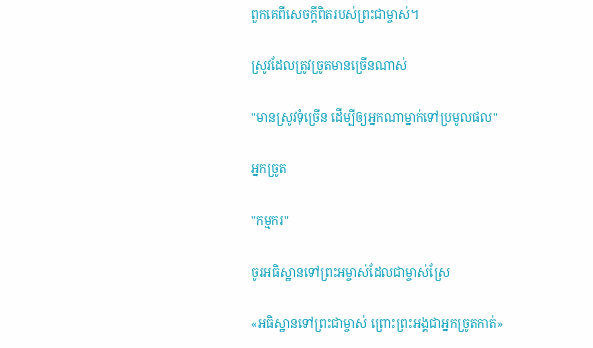ពួកគេពីសេចក្តីពិតរបស់ព្រះជាម្ចាស់។

ស្រូវដែលត្រូវច្រូតមានច្រើនណាស់

"មានស្រូវទុំច្រើន ដើម្បីឲ្យអ្នកណាម្នាក់ទៅប្រមូលផល"

អ្នកច្រូត

"កម្មករ"

ចូរអធិស្ឋានទៅព្រះអម្ចាស់ដែលជាម្ចាស់ស្រែ

«អធិស្ឋានទៅព្រះជាម្ចាស់ ព្រោះព្រះអង្គជាអ្នកច្រូតកាត់»